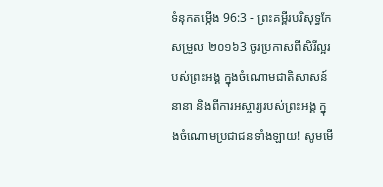ទំនុកតម្កើង 96:3 - ព្រះគម្ពីរបរិសុទ្ធកែសម្រួល ២០១៦3 ចូរប្រកាសពីសិរីល្អរបស់ព្រះអង្គ ក្នុងចំណោមជាតិសាសន៍នានា និងពីការអស្ចារ្យរបស់ព្រះអង្គ ក្នុងចំណោមប្រជាជនទាំងឡាយ! សូមមើ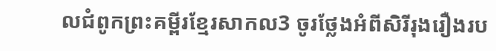លជំពូកព្រះគម្ពីរខ្មែរសាកល3 ចូរថ្លែងអំពីសិរីរុងរឿងរប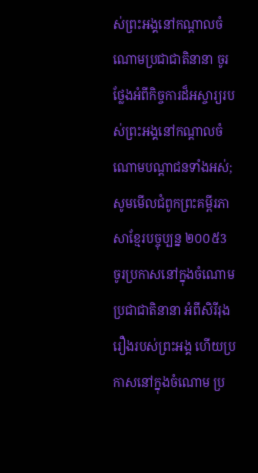ស់ព្រះអង្គនៅកណ្ដាលចំណោមប្រជាជាតិនានា ចូរថ្លែងអំពីកិច្ចការដ៏អស្ចារ្យរបស់ព្រះអង្គនៅកណ្ដាលចំណោមបណ្ដាជនទាំងអស់; សូមមើលជំពូកព្រះគម្ពីរភាសាខ្មែរបច្ចុប្បន្ន ២០០៥3 ចូរប្រកាសនៅក្នុងចំណោមប្រជាជាតិនានា អំពីសិរីរុងរឿងរបស់ព្រះអង្គ ហើយប្រកាសនៅក្នុងចំណោម ប្រ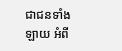ជាជនទាំងឡាយ អំពី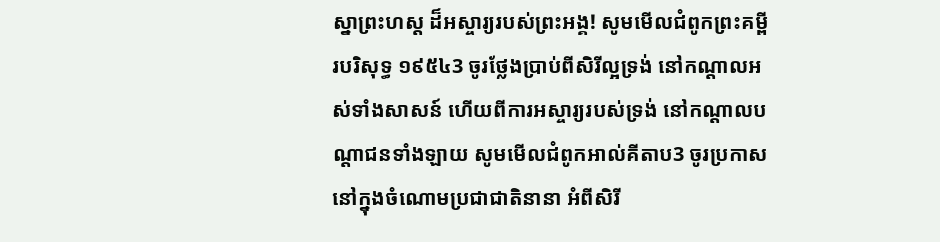ស្នាព្រះហស្ដ ដ៏អស្ចារ្យរបស់ព្រះអង្គ! សូមមើលជំពូកព្រះគម្ពីរបរិសុទ្ធ ១៩៥៤3 ចូរថ្លែងប្រាប់ពីសិរីល្អទ្រង់ នៅកណ្តាលអស់ទាំងសាសន៍ ហើយពីការអស្ចារ្យរបស់ទ្រង់ នៅកណ្តាលបណ្តាជនទាំងឡាយ សូមមើលជំពូកអាល់គីតាប3 ចូរប្រកាសនៅក្នុងចំណោមប្រជាជាតិនានា អំពីសិរី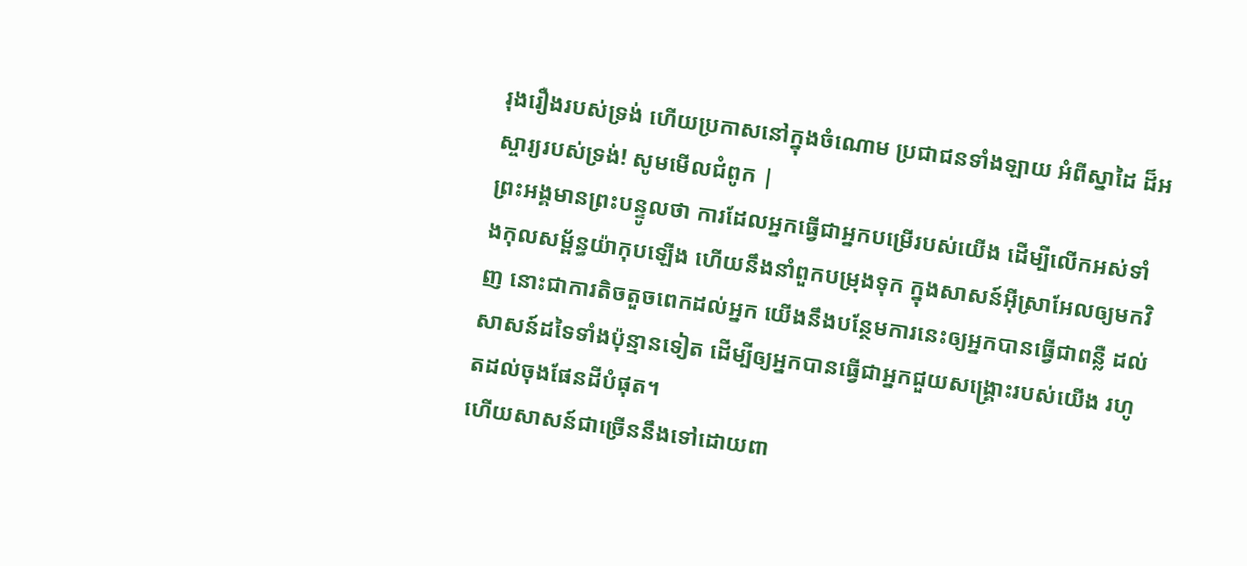រុងរឿងរបស់ទ្រង់ ហើយប្រកាសនៅក្នុងចំណោម ប្រជាជនទាំងឡាយ អំពីស្នាដៃ ដ៏អស្ចារ្យរបស់ទ្រង់! សូមមើលជំពូក |
ព្រះអង្គមានព្រះបន្ទូលថា ការដែលអ្នកធ្វើជាអ្នកបម្រើរបស់យើង ដើម្បីលើកអស់ទាំងកុលសម្ព័ន្ធយ៉ាកុបឡើង ហើយនឹងនាំពួកបម្រុងទុក ក្នុងសាសន៍អ៊ីស្រាអែលឲ្យមកវិញ នោះជាការតិចតួចពេកដល់អ្នក យើងនឹងបន្ថែមការនេះឲ្យអ្នកបានធ្វើជាពន្លឺ ដល់សាសន៍ដទៃទាំងប៉ុន្មានទៀត ដើម្បីឲ្យអ្នកបានធ្វើជាអ្នកជួយសង្គ្រោះរបស់យើង រហូតដល់ចុងផែនដីបំផុត។
ហើយសាសន៍ជាច្រើននឹងទៅដោយពា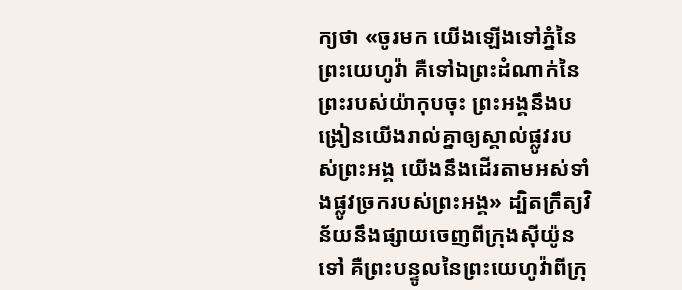ក្យថា «ចូរមក យើងឡើងទៅភ្នំនៃព្រះយេហូវ៉ា គឺទៅឯព្រះដំណាក់នៃព្រះរបស់យ៉ាកុបចុះ ព្រះអង្គនឹងបង្រៀនយើងរាល់គ្នាឲ្យស្គាល់ផ្លូវរបស់ព្រះអង្គ យើងនឹងដើរតាមអស់ទាំងផ្លូវច្រករបស់ព្រះអង្គ» ដ្បិតក្រឹត្យវិន័យនឹងផ្សាយចេញពីក្រុងស៊ីយ៉ូនទៅ គឺព្រះបន្ទូលនៃព្រះយេហូវ៉ាពីក្រុ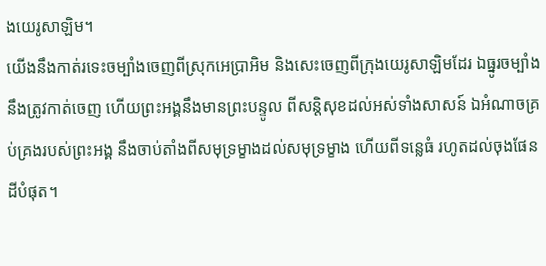ងយេរូសាឡិម។
យើងនឹងកាត់រទេះចម្បាំងចេញពីស្រុកអេប្រាអិម និងសេះចេញពីក្រុងយេរូសាឡិមដែរ ឯធ្នូរចម្បាំងនឹងត្រូវកាត់ចេញ ហើយព្រះអង្គនឹងមានព្រះបន្ទូល ពីសន្តិសុខដល់អស់ទាំងសាសន៍ ឯអំណាចគ្រប់គ្រងរបស់ព្រះអង្គ នឹងចាប់តាំងពីសមុទ្រម្ខាងដល់សមុទ្រម្ខាង ហើយពីទន្លេធំ រហូតដល់ចុងផែនដីបំផុត។